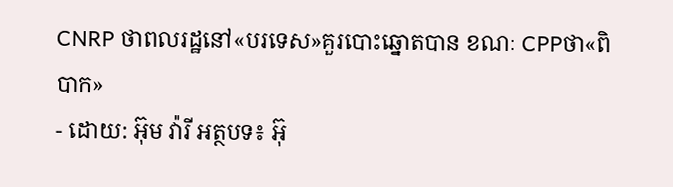CNRP ថាពលរដ្ឋនៅ«បរទេស»គួរបោះឆ្នោតបាន ខណៈ CPPថា«ពិបាក»
- ដោយ: អ៊ុម វ៉ារី អត្ថបទ៖ អ៊ុ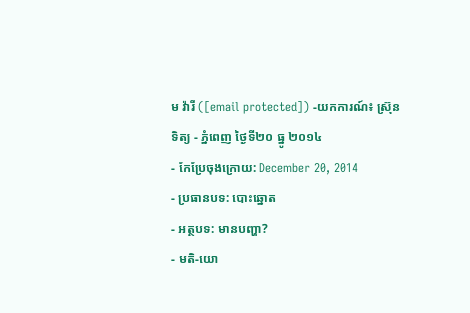ម វ៉ារី ([email protected]) -យកការណ៍៖ ស៊្រុន ទិត្យ - ភ្នំពេញ ថ្ងៃទី២០ ធ្នូ ២០១៤
- កែប្រែចុងក្រោយ: December 20, 2014
- ប្រធានបទ: បោះឆ្នោត
- អត្ថបទ: មានបញ្ហា?
- មតិ-យោ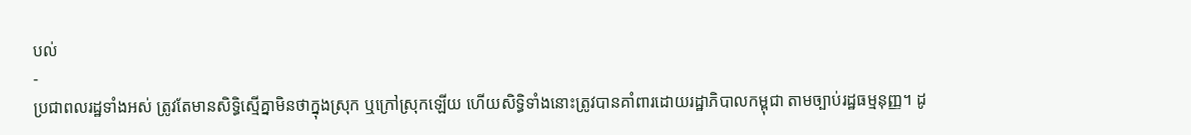បល់
-
ប្រជាពលរដ្ឋទាំងអស់ ត្រូវតែមានសិទ្ធិស្មើគ្នាមិនថាក្នុងស្រុក ឬក្រៅស្រុកឡើយ ហើយសិទ្ធិទាំងនោះត្រូវបានគាំពារដោយរដ្ឋាភិបាលកម្ពុជា តាមច្បាប់រដ្ឋធម្មនុញ្ញ។ ដូ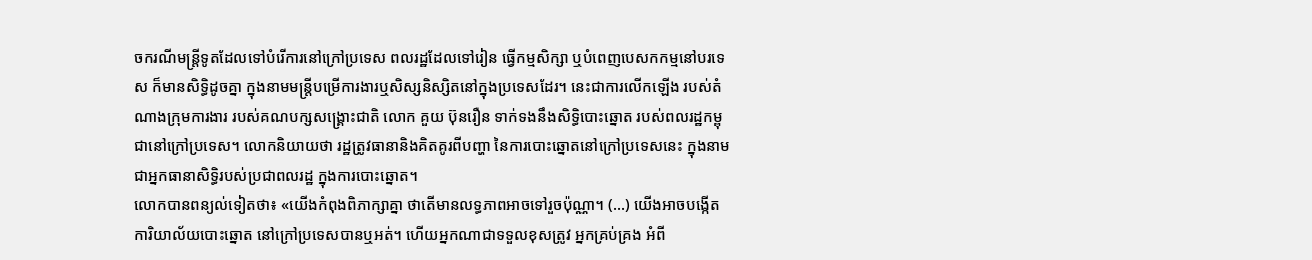ចករណីមន្ត្រីទូតដែលទៅបំរើការនៅក្រៅប្រទេស ពលរដ្ឋដែលទៅរៀន ធ្វើកម្មសិក្សា ឬបំពេញបេសកកម្មនៅបរទេស ក៏មានសិទ្ធិដូចគ្នា ក្នុងនាមមន្រ្តីបម្រើការងារឬសិស្សនិស្សិតនៅក្នុងប្រទេសដែរ។ នេះជាការលើកឡើង របស់តំណាងក្រុមការងារ របស់គណបក្សសង្គ្រោះជាតិ លោក គួយ ប៊ុនរឿន ទាក់ទងនឹងសិទ្ធិបោះឆ្នោត របស់ពលរដ្ឋកម្ពុជានៅក្រៅប្រទេស។ លោកនិយាយថា រដ្ឋត្រូវធានានិងគិតគូរពីបញ្ហា នៃការបោះឆ្នោតនៅក្រៅប្រទេសនេះ ក្នុងនាមជាអ្នកធានាសិទ្ធិរបស់ប្រជាពលរដ្ឋ ក្នុងការបោះឆ្នោត។
លោកបានពន្យល់ទៀតថា៖ «យើងកំពុងពិភាក្សាគ្នា ថាតើមានលទ្ធភាពអាចទៅរួចប៉ុណ្ណា។ (…) យើងអាចបង្កើតការិយាល័យបោះឆ្នោត នៅក្រៅប្រទេសបានឬអត់។ ហើយអ្នកណាជាទទួលខុសត្រូវ អ្នកគ្រប់គ្រង អំពី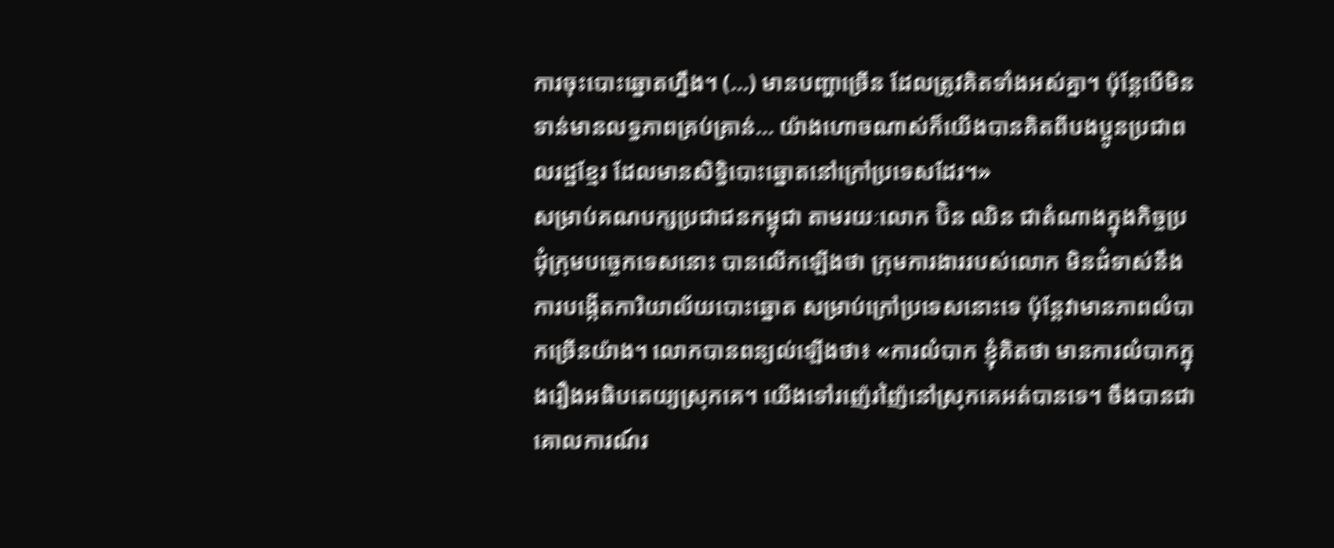ការចុះបោះឆ្នោតហ្នឹង។ (…) មានបញ្ហាច្រើន ដែលត្រូវគិតទាំងអស់គ្នា។ ប៉ុន្តែបើមិនទាន់មានលទ្ធភាពគ្រប់គ្រាន់… យ៉ាងហោចណាស់ក៏យើងបានគិតពីបងប្អូនប្រជាពលរដ្ឋខ្មែរ ដែលមានសិទ្ធិបោះឆ្នោតនៅក្រៅប្រទេសដែរ។»
សម្រាប់គណបក្សប្រជាជនកម្ពុជា តាមរយៈលោក ប៊ិន ឈិន ជាតំណាងក្នុងកិច្ចប្រជុំក្រុមបច្ចេកទេសនោះ បានលើកឡើងថា ក្រុមការងាររបស់លោក មិនជំទាស់នឹងការបង្កើតការិយាល័យបោះឆ្នោត សម្រាប់ក្រៅប្រទេសនោះទេ ប៉ុន្តែវាមានភាពលំបាកច្រើនយ៉ាង។ លោកបានពន្យល់ឡើងថា៖ «ការលំបាក ខ្ញុំគិតថា មានការលំបាកក្នុងរឿងអធិបតេយ្យស្រុកគេ។ យើងទៅរញ៉េរញ៉ៃនៅស្រុកគេអត់បានទេ។ ចឹងបានជាគោលការណ៍រ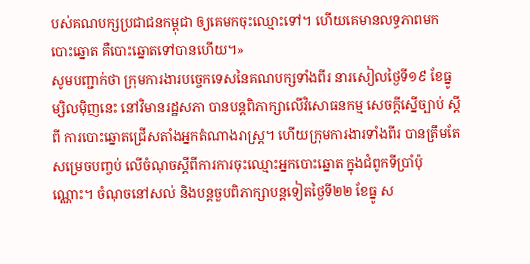បស់គណបក្សប្រជាជនកម្ពុជា ឲ្យគេមកចុះឈ្មោះទៅ។ ហើយគេមានលទ្ធភាពមកបោះឆ្នោត គឺបោះឆ្នោតទៅបានហើយ។»
សូមបញ្ជាក់ថា ក្រុមការងារបច្ចេកទេសនៃគណបក្សទាំងពីរ នារសៀលថ្ងៃទី១៩ ខែធ្នូម្សិលម៉ិញនេះ នៅវិមានរដ្ឋសភា បានបន្តពិភាក្សាលើវិសោធនកម្ម សេចក្តីស្នើច្បាប់ ស្តីពី ការបោះឆ្នោតជ្រើសតាំងអ្នកតំណាងរាស្ត្រ។ ហើយក្រុមការងារទាំងពីរ បានត្រឹមតែសម្រេចបញ្ចប់ លើចំណុចស្តីពីការការចុះឈ្មោះអ្នកបោះឆ្នោត ក្នុងជំពូកទីប្រាំប៉ុណ្ណោះ។ ចំណុចនៅសល់ និងបន្តចួបពិភាក្សាបន្តទៀតថ្ងៃទី២២ ខែធ្នូ ស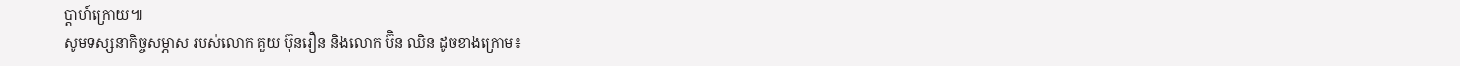ប្តាហ៍ក្រោយ៕
សូមទស្សនាកិច្ចសម្ភាស របស់លោក គួយ ប៊ុនរឿន និងលោក ប៊ិន ឈិន ដូចខាងក្រោម៖